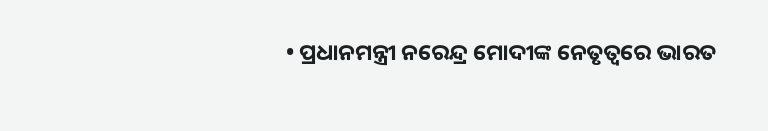• ପ୍ରଧାନମନ୍ତ୍ରୀ ନରେନ୍ଦ୍ର ମୋଦୀଙ୍କ ନେତୃତ୍ୱରେ ଭାରତ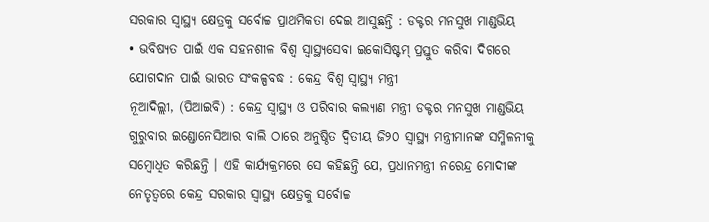ସରକାର ସ୍ୱାସ୍ଥ୍ୟ କ୍ଷେତ୍ରକୁ ସର୍ବୋଚ୍ଚ ପ୍ରାଥମିକତା ଦେଇ ଆସୁଛନ୍ତି : ଡକ୍ଟର ମନସୁଖ ମାଣ୍ଡଭିୟ
• ଭବିଷ୍ୟତ ପାଇଁ ଏକ ସହନଶୀଳ ବିଶ୍ୱ ସ୍ୱାସ୍ଥ୍ୟସେବା ଇକୋସିଷ୍ଟମ୍ ପ୍ରସ୍ତୁତ କରିବା ଦିଗରେ ଯୋଗଦାନ ପାଇଁ ଭାରତ ସଂକଳ୍ପବଦ୍ଧ : କେନ୍ଦ୍ର ବିଶ୍ୱ ସ୍ୱାସ୍ଥ୍ୟ ମନ୍ତ୍ରୀ
ନୂଆଦିଲ୍ଲୀ, (ପିଆଇବି) : କେନ୍ଦ୍ର ସ୍ୱାସ୍ଥ୍ୟ ଓ ପରିବାର କଲ୍ୟାଣ ମନ୍ତ୍ରୀ ଡକ୍ଟର ମନସୁଖ ମାଣ୍ଡଭିୟ ଗୁରୁବାର ଇଣ୍ଡୋନେସିଆର ବାଲି ଠାରେ ଅନୁଷ୍ଠିତ ଦ୍ୱିତୀୟ ଜି୨୦ ସ୍ୱାସ୍ଥ୍ୟ ମନ୍ତ୍ରୀମାନଙ୍କ ସମ୍ମିଳନୀକୁ ସମ୍ବୋଧିତ କରିଛନ୍ତି । ଏହି କାର୍ଯ୍ୟକ୍ରମରେ ସେ କହିଛନ୍ତି ଯେ, ପ୍ରଧାନମନ୍ତ୍ରୀ ନରେନ୍ଦ୍ର ମୋଦୀଙ୍କ ନେତୃତ୍ୱରେ କେନ୍ଦ୍ର ସରକାର ସ୍ୱାସ୍ଥ୍ୟ କ୍ଷେତ୍ରକୁ ସର୍ବୋଚ୍ଚ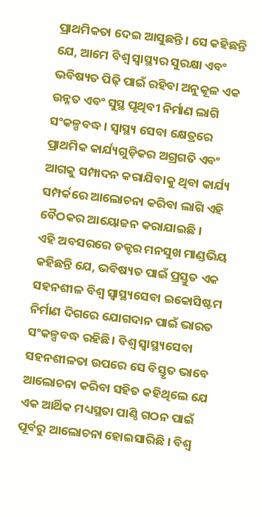ପ୍ରାଥମିକତା ଦେଇ ଆସୁଛନ୍ତି । ସେ କହିଛନ୍ତି ଯେ, ଆମେ ବିଶ୍ୱ ସ୍ୱାସ୍ଥ୍ୟର ସୁରକ୍ଷା ଏବଂ ଭବିଷ୍ୟତ ପିଢ଼ି ପାଇଁ ରହିବା ଅନୁକୂଳ ଏକ ଉନ୍ନତ ଏବଂ ସୁସ୍ଥ ପୃଥିବୀ ନିର୍ମାଣ ଲାଗି ସଂକଳ୍ପବଦ୍ଧ । ସ୍ୱାସ୍ଥ୍ୟ ସେବା କ୍ଷେତ୍ରରେ ପ୍ରାଥମିକ କାର୍ଯ୍ୟଗୁଡ଼ିକର ଅଗ୍ରଗତି ଏବଂ ଆଗକୁ ସମ୍ପାଦନ କରାଯିବାକୁ ଥିବା କାର୍ଯ୍ୟ ସମ୍ପର୍କରେ ଆଲୋଚନା କରିବା ଲାଗି ଏହି ବୈଠକର ଆୟୋଜନ କରାଯାଇଛି ।
ଏହି ଅବସରରେ ଡକ୍ଟର ମନସୁଖ ମାଣ୍ଡଭିୟ କହିଛନ୍ତି ଯେ, ଭବିଷ୍ୟତ ପାଇଁ ପ୍ରସ୍ତୁତ ଏକ ସହନଶୀଳ ବିଶ୍ୱ ସ୍ୱାସ୍ଥ୍ୟସେବା ଇକୋସିଷ୍ଟମ ନିର୍ମାଣ ଦିଗରେ ଯୋଗଦାନ ପାଇଁ ଭାରତ ସଂକଳ୍ପବଦ୍ଧ ରହିଛି। ବିଶ୍ୱ ସ୍ୱାସ୍ଥ୍ୟସେବା ସହନଶୀଳତା ଉପରେ ସେ ବିସ୍ତୃତ ଭାବେ ଆଲୋଚନା କରିବା ସହିତ କହିଥିଲେ ଯେ ଏକ ଆର୍ଥିକ ମଧ୍ୟସ୍ଥତା ପାଣ୍ଠି ଗଠନ ପାଇଁ ପୂର୍ବରୁ ଆଲୋଚନା ହୋଇସାରିଛି । ବିଶ୍ୱ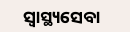ସ୍ୱାସ୍ଥ୍ୟସେବା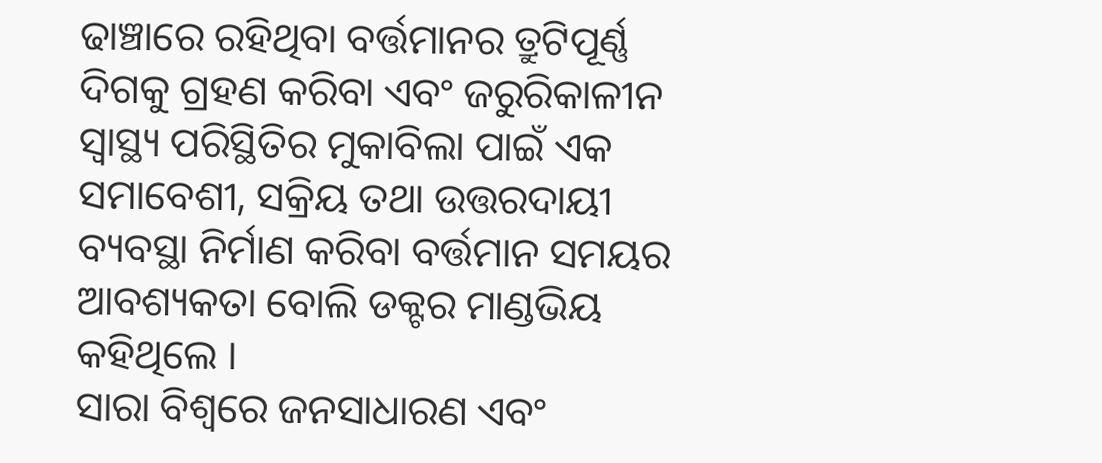ଢାଞ୍ଚାରେ ରହିଥିବା ବର୍ତ୍ତମାନର ତ୍ରୁଟିପୂର୍ଣ୍ଣ ଦିଗକୁ ଗ୍ରହଣ କରିବା ଏବଂ ଜରୁରିକାଳୀନ ସ୍ୱାସ୍ଥ୍ୟ ପରିସ୍ଥିତିର ମୁକାବିଲା ପାଇଁ ଏକ ସମାବେଶୀ, ସକ୍ରିୟ ତଥା ଉତ୍ତରଦାୟୀ ବ୍ୟବସ୍ଥା ନିର୍ମାଣ କରିବା ବର୍ତ୍ତମାନ ସମୟର ଆବଶ୍ୟକତା ବୋଲି ଡକ୍ଟର ମାଣ୍ଡଭିୟ କହିଥିଲେ ।
ସାରା ବିଶ୍ୱରେ ଜନସାଧାରଣ ଏବଂ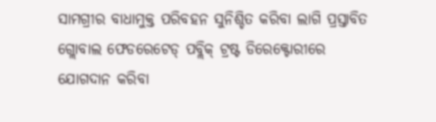ସାମଗ୍ରୀର ବାଧାମୁକ୍ତ ପରିବହନ ସୁନିଶ୍ଚିତ କରିବା ଲାଗି ପ୍ରସ୍ତାବିତ ଗ୍ଲୋବାଲ ଫେଡରେଟେଡ୍ ପବ୍ଲିକ୍ ଟ୍ରଷ୍ଟ ଡିରେକ୍ଟୋରୀରେ ଯୋଗଦାନ କରିବା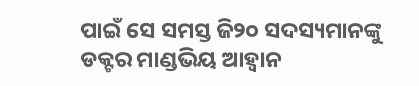ପାଇଁ ସେ ସମସ୍ତ ଜି୨୦ ସଦସ୍ୟମାନଙ୍କୁ ଡକ୍ଟର ମାଣ୍ଡଭିୟ ଆହ୍ୱାନ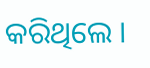କରିଥିଲେ ।